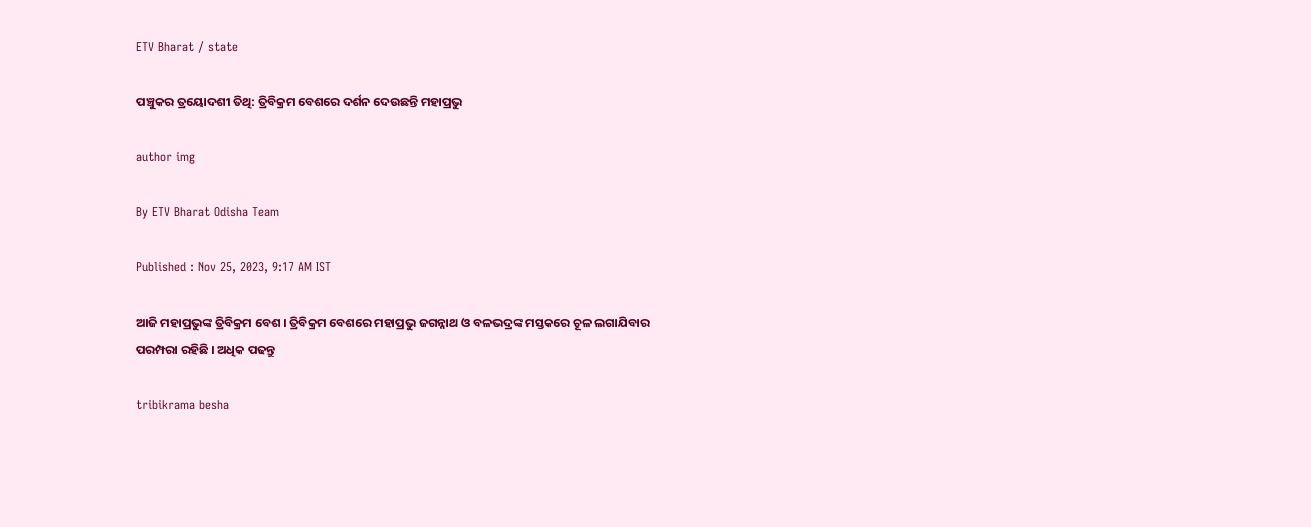ETV Bharat / state

ପଞ୍ଚୁକର ତ୍ରୟୋଦଶୀ ତିଥି: ତ୍ରିବିକ୍ରମ ବେଶରେ ଦର୍ଶନ ଦେଉଛନ୍ତି ମହାପ୍ରଭୁ

author img

By ETV Bharat Odisha Team

Published : Nov 25, 2023, 9:17 AM IST

ଆଜି ମହାପ୍ରଭୁଙ୍କ ତ୍ରିବିକ୍ରମ ବେଶ । ତ୍ରିବିକ୍ରମ ବେଶରେ ମହାପ୍ରଭୁ ଜଗନ୍ନାଥ ଓ ବଳଭଦ୍ରଙ୍କ ମସ୍ତକରେ ଚୂଳ ଲଗାଯିବାର ପରମ୍ପରା ରହିଛି । ଅଧିକ ପଢନ୍ତୁ

tribikrama besha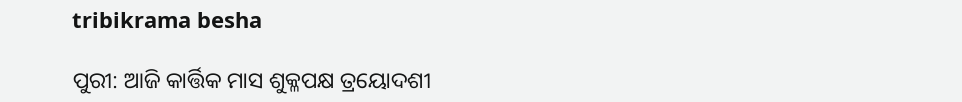tribikrama besha

ପୁରୀ: ଆଜି କାର୍ତ୍ତିକ ମାସ ଶୁକ୍ଳପକ୍ଷ ତ୍ରୟୋଦଶୀ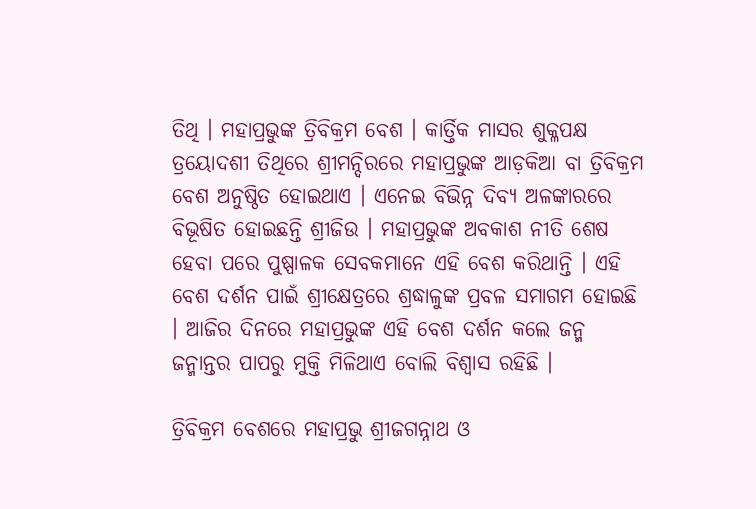ତିଥି । ମହାପ୍ରଭୁଙ୍କ ତ୍ରିବିକ୍ରମ ବେଶ । କାର୍ତ୍ତିକ ମାସର ଶୁକ୍ଳପକ୍ଷ ତ୍ରୟୋଦଶୀ ତିଥିରେ ଶ୍ରୀମନ୍ଦିରରେ ମହାପ୍ରଭୁଙ୍କ ଆଡ଼କିଆ ବା ତ୍ରିବିକ୍ରମ ବେଶ ଅନୁଷ୍ଠିତ ହୋଇଥାଏ । ଏନେଇ ବିଭିନ୍ନ ଦିବ୍ୟ ଅଳଙ୍କାରରେ ବିଭୂଷିତ ହୋଇଛନ୍ତି ଶ୍ରୀଜିଉ । ମହାପ୍ରଭୁଙ୍କ ଅବକାଶ ନୀତି ଶେଷ ହେବା ପରେ ପୁଷ୍ପାଳକ ସେବକମାନେ ଏହି ବେଶ କରିଥାନ୍ତି । ଏହି ବେଶ ଦର୍ଶନ ପାଇଁ ଶ୍ରୀକ୍ଷେତ୍ରରେ ଶ୍ରଦ୍ଧାଳୁଙ୍କ ପ୍ରବଳ ସମାଗମ ହୋଇଛି । ଆଜିର ଦିନରେ ମହାପ୍ରଭୁଙ୍କ ଏହି ବେଶ ଦର୍ଶନ କଲେ ଜନ୍ମ ଜନ୍ମାନ୍ତର ପାପରୁ ମୁକ୍ତି ମିଳିଥାଏ ବୋଲି ବିଶ୍ୱାସ ରହିଛି ।

ତ୍ରିବିକ୍ରମ ବେଶରେ ମହାପ୍ରଭୁ ଶ୍ରୀଜଗନ୍ନାଥ ଓ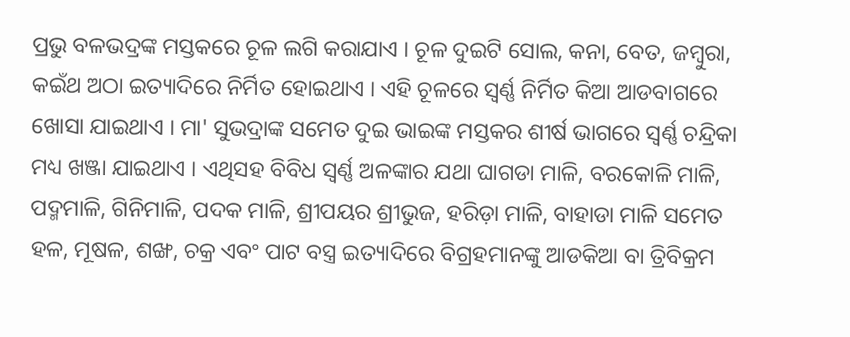ପ୍ରଭୁ ବଳଭଦ୍ରଙ୍କ ମସ୍ତକରେ ଚୂଳ ଲଗି କରାଯାଏ । ଚୂଳ ଦୁଇଟି ସୋଲ, କନା, ବେତ, ଜମ୍ବୁରା, କଇଁଥ ଅଠା ଇତ୍ୟାଦିରେ ନିର୍ମିତ ହୋଇଥାଏ । ଏହି ଚୂଳରେ ସ୍ୱର୍ଣ୍ଣ ନିର୍ମିତ କିଆ ଆଡବାଗରେ ଖୋସା ଯାଇଥାଏ । ମା' ସୁଭଦ୍ରାଙ୍କ ସମେତ ଦୁଇ ଭାଇଙ୍କ ମସ୍ତକର ଶୀର୍ଷ ଭାଗରେ ସ୍ୱର୍ଣ୍ଣ ଚନ୍ଦ୍ରିକା ମଧ୍ୟ ଖଞ୍ଜା ଯାଇଥାଏ । ଏଥିସହ ବିବିଧ ସ୍ୱର୍ଣ୍ଣ ଅଳଙ୍କାର ଯଥା ଘାଗଡା ମାଳି, ବରକୋଳି ମାଳି, ପଦ୍ମମାଳି, ଗିନିମାଳି, ପଦକ ମାଳି, ଶ୍ରୀପୟର ଶ୍ରୀଭୁଜ, ହରିଡ଼ା ମାଳି, ବାହାଡା ମାଳି ସମେତ ହଳ, ମୂଷଳ, ଶଙ୍ଖ, ଚକ୍ର ଏବଂ ପାଟ ବସ୍ତ୍ର ଇତ୍ୟାଦିରେ ବିଗ୍ରହମାନଙ୍କୁ ଆଡକିଆ ବା ତ୍ରିବିକ୍ରମ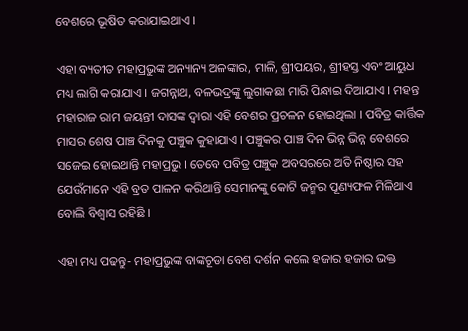ବେଶରେ ଭୂଷିତ କରାଯାଇଥାଏ ।

ଏହା ବ୍ୟତୀତ ମହାପ୍ରଭୁଙ୍କ ଅନ୍ୟାନ୍ୟ ଅଳଙ୍କାର, ମାଳି, ଶ୍ରୀପୟର, ଶ୍ରୀହସ୍ତ ଏବଂ ଆୟୁଧ ମଧ୍ୟ ଲାଗି କରାଯାଏ । ଜଗନ୍ନାଥ, ବଳଭଦ୍ରଙ୍କୁ ଲୁଗାକଛା ମାରି ପିନ୍ଧାଇ ଦିଆଯାଏ । ମହନ୍ତ ମହାରାଜ ରାମ ଜୟନ୍ତୀ ଦାସଙ୍କ ଦ୍ବାରା ଏହି ବେଶର ପ୍ରଚଳନ ହୋଇଥିଲା । ପବିତ୍ର କାର୍ତ୍ତିକ ମାସର ଶେଷ ପାଞ୍ଚ ଦିନକୁ ପଞ୍ଚୁକ କୁହାଯାଏ । ପଞ୍ଚୁକର ପାଞ୍ଚ ଦିନ ଭିନ୍ନ ଭିନ୍ନ ବେଶରେ ସଜେଇ ହୋଇଥାନ୍ତି ମହାପ୍ରଭୁ । ତେବେ ପବିତ୍ର ପଞ୍ଚୁକ ଅବସରରେ ଅତି ନିଷ୍ଠାର ସହ ଯେଉଁମାନେ ଏହି ବ୍ରତ ପାଳନ କରିଥାନ୍ତି ସେମାନଙ୍କୁ କୋଟି ଜନ୍ମର ପୂଣ୍ୟଫଳ ମିଳିଥାଏ ବୋଲି ବିଶ୍ଵାସ ରହିଛି ।

ଏହା ମଧ୍ୟ ପଢନ୍ତୁ- ମହାପ୍ରଭୁଙ୍କ ବାଙ୍କଚୂଡା ବେଶ ଦର୍ଶନ କଲେ ହଜାର ହଜାର ଭକ୍ତ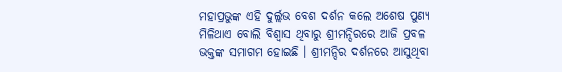ମହାପ୍ରଭୁଙ୍କ ଏହି ଦୁର୍ଲ୍ଲଭ ବେଶ ଦର୍ଶନ କଲେ ଅଶେଷ ପୁଣ୍ୟ ମିଳିଥାଏ ବୋଲି ବିଶ୍ଵାସ ଥିବାରୁ ଶ୍ରୀମନ୍ଦିରରେ ଆଜି ପ୍ରବଳ ଭକ୍ତଙ୍କ ସମାଗମ ହୋଇଛି । ଶ୍ରୀମନ୍ଦିର ଦର୍ଶନରେ ଆସୁଥିବା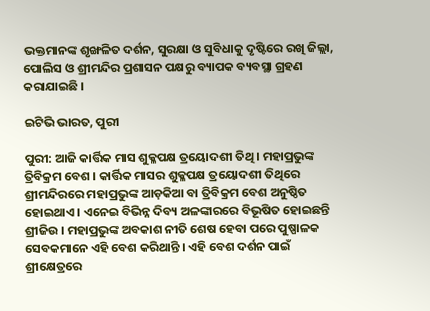ଭକ୍ତମାନଙ୍କ ଶୃଙ୍ଖଳିତ ଦର୍ଶନ, ସୁରକ୍ଷା ଓ ସୁବିଧାକୁ ଦୃଷ୍ଟିରେ ରଖି ଜିଲ୍ଲା, ପୋଲିସ ଓ ଶ୍ରୀମନ୍ଦିର ପ୍ରଶାସନ ପକ୍ଷରୁ ବ୍ୟାପକ ବ୍ୟବସ୍ଥା ଗ୍ରହଣ କରାଯାଇଛି ।

ଇଟିଭି ଭାରତ, ପୁରୀ

ପୁରୀ: ଆଜି କାର୍ତ୍ତିକ ମାସ ଶୁକ୍ଳପକ୍ଷ ତ୍ରୟୋଦଶୀ ତିଥି । ମହାପ୍ରଭୁଙ୍କ ତ୍ରିବିକ୍ରମ ବେଶ । କାର୍ତ୍ତିକ ମାସର ଶୁକ୍ଳପକ୍ଷ ତ୍ରୟୋଦଶୀ ତିଥିରେ ଶ୍ରୀମନ୍ଦିରରେ ମହାପ୍ରଭୁଙ୍କ ଆଡ଼କିଆ ବା ତ୍ରିବିକ୍ରମ ବେଶ ଅନୁଷ୍ଠିତ ହୋଇଥାଏ । ଏନେଇ ବିଭିନ୍ନ ଦିବ୍ୟ ଅଳଙ୍କାରରେ ବିଭୂଷିତ ହୋଇଛନ୍ତି ଶ୍ରୀଜିଉ । ମହାପ୍ରଭୁଙ୍କ ଅବକାଶ ନୀତି ଶେଷ ହେବା ପରେ ପୁଷ୍ପାଳକ ସେବକମାନେ ଏହି ବେଶ କରିଥାନ୍ତି । ଏହି ବେଶ ଦର୍ଶନ ପାଇଁ ଶ୍ରୀକ୍ଷେତ୍ରରେ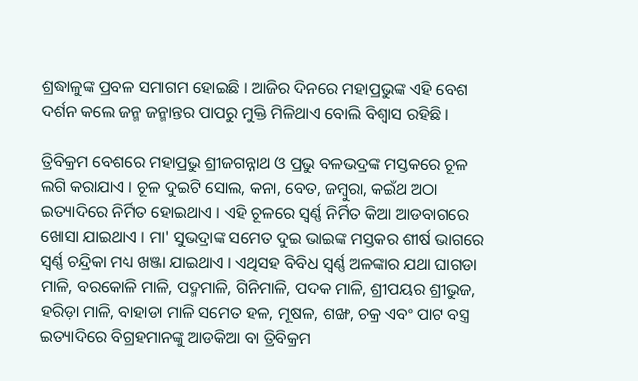ଶ୍ରଦ୍ଧାଳୁଙ୍କ ପ୍ରବଳ ସମାଗମ ହୋଇଛି । ଆଜିର ଦିନରେ ମହାପ୍ରଭୁଙ୍କ ଏହି ବେଶ ଦର୍ଶନ କଲେ ଜନ୍ମ ଜନ୍ମାନ୍ତର ପାପରୁ ମୁକ୍ତି ମିଳିଥାଏ ବୋଲି ବିଶ୍ୱାସ ରହିଛି ।

ତ୍ରିବିକ୍ରମ ବେଶରେ ମହାପ୍ରଭୁ ଶ୍ରୀଜଗନ୍ନାଥ ଓ ପ୍ରଭୁ ବଳଭଦ୍ରଙ୍କ ମସ୍ତକରେ ଚୂଳ ଲଗି କରାଯାଏ । ଚୂଳ ଦୁଇଟି ସୋଲ, କନା, ବେତ, ଜମ୍ବୁରା, କଇଁଥ ଅଠା ଇତ୍ୟାଦିରେ ନିର୍ମିତ ହୋଇଥାଏ । ଏହି ଚୂଳରେ ସ୍ୱର୍ଣ୍ଣ ନିର୍ମିତ କିଆ ଆଡବାଗରେ ଖୋସା ଯାଇଥାଏ । ମା' ସୁଭଦ୍ରାଙ୍କ ସମେତ ଦୁଇ ଭାଇଙ୍କ ମସ୍ତକର ଶୀର୍ଷ ଭାଗରେ ସ୍ୱର୍ଣ୍ଣ ଚନ୍ଦ୍ରିକା ମଧ୍ୟ ଖଞ୍ଜା ଯାଇଥାଏ । ଏଥିସହ ବିବିଧ ସ୍ୱର୍ଣ୍ଣ ଅଳଙ୍କାର ଯଥା ଘାଗଡା ମାଳି, ବରକୋଳି ମାଳି, ପଦ୍ମମାଳି, ଗିନିମାଳି, ପଦକ ମାଳି, ଶ୍ରୀପୟର ଶ୍ରୀଭୁଜ, ହରିଡ଼ା ମାଳି, ବାହାଡା ମାଳି ସମେତ ହଳ, ମୂଷଳ, ଶଙ୍ଖ, ଚକ୍ର ଏବଂ ପାଟ ବସ୍ତ୍ର ଇତ୍ୟାଦିରେ ବିଗ୍ରହମାନଙ୍କୁ ଆଡକିଆ ବା ତ୍ରିବିକ୍ରମ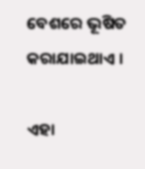ବେଶରେ ଭୂଷିତ କରାଯାଇଥାଏ ।

ଏହା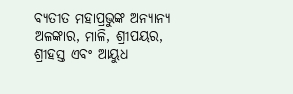ବ୍ୟତୀତ ମହାପ୍ରଭୁଙ୍କ ଅନ୍ୟାନ୍ୟ ଅଳଙ୍କାର, ମାଳି, ଶ୍ରୀପୟର, ଶ୍ରୀହସ୍ତ ଏବଂ ଆୟୁଧ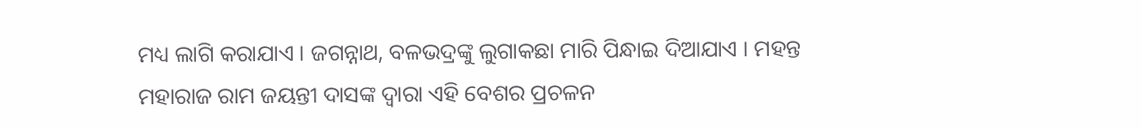ମଧ୍ୟ ଲାଗି କରାଯାଏ । ଜଗନ୍ନାଥ, ବଳଭଦ୍ରଙ୍କୁ ଲୁଗାକଛା ମାରି ପିନ୍ଧାଇ ଦିଆଯାଏ । ମହନ୍ତ ମହାରାଜ ରାମ ଜୟନ୍ତୀ ଦାସଙ୍କ ଦ୍ବାରା ଏହି ବେଶର ପ୍ରଚଳନ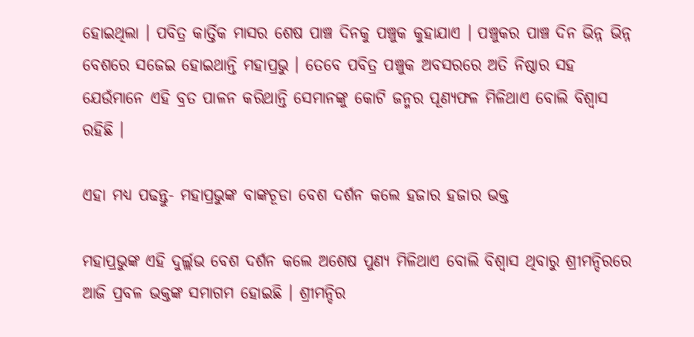ହୋଇଥିଲା । ପବିତ୍ର କାର୍ତ୍ତିକ ମାସର ଶେଷ ପାଞ୍ଚ ଦିନକୁ ପଞ୍ଚୁକ କୁହାଯାଏ । ପଞ୍ଚୁକର ପାଞ୍ଚ ଦିନ ଭିନ୍ନ ଭିନ୍ନ ବେଶରେ ସଜେଇ ହୋଇଥାନ୍ତି ମହାପ୍ରଭୁ । ତେବେ ପବିତ୍ର ପଞ୍ଚୁକ ଅବସରରେ ଅତି ନିଷ୍ଠାର ସହ ଯେଉଁମାନେ ଏହି ବ୍ରତ ପାଳନ କରିଥାନ୍ତି ସେମାନଙ୍କୁ କୋଟି ଜନ୍ମର ପୂଣ୍ୟଫଳ ମିଳିଥାଏ ବୋଲି ବିଶ୍ଵାସ ରହିଛି ।

ଏହା ମଧ୍ୟ ପଢନ୍ତୁ- ମହାପ୍ରଭୁଙ୍କ ବାଙ୍କଚୂଡା ବେଶ ଦର୍ଶନ କଲେ ହଜାର ହଜାର ଭକ୍ତ

ମହାପ୍ରଭୁଙ୍କ ଏହି ଦୁର୍ଲ୍ଲଭ ବେଶ ଦର୍ଶନ କଲେ ଅଶେଷ ପୁଣ୍ୟ ମିଳିଥାଏ ବୋଲି ବିଶ୍ଵାସ ଥିବାରୁ ଶ୍ରୀମନ୍ଦିରରେ ଆଜି ପ୍ରବଳ ଭକ୍ତଙ୍କ ସମାଗମ ହୋଇଛି । ଶ୍ରୀମନ୍ଦିର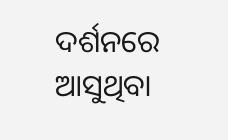ଦର୍ଶନରେ ଆସୁଥିବା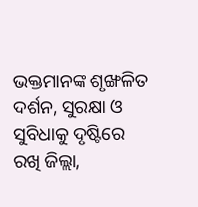ଭକ୍ତମାନଙ୍କ ଶୃଙ୍ଖଳିତ ଦର୍ଶନ, ସୁରକ୍ଷା ଓ ସୁବିଧାକୁ ଦୃଷ୍ଟିରେ ରଖି ଜିଲ୍ଲା,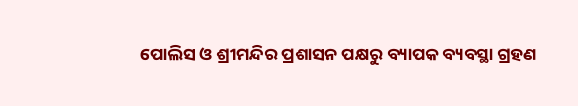ପୋଲିସ ଓ ଶ୍ରୀମନ୍ଦିର ପ୍ରଶାସନ ପକ୍ଷରୁ ବ୍ୟାପକ ବ୍ୟବସ୍ଥା ଗ୍ରହଣ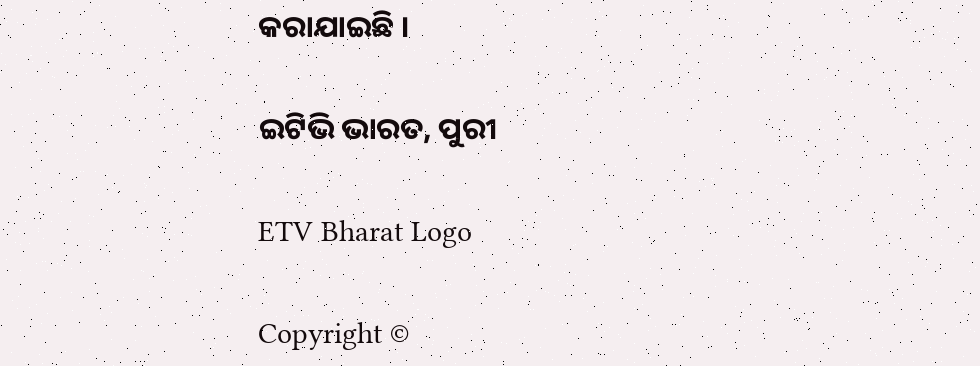କରାଯାଇଛି ।

ଇଟିଭି ଭାରତ, ପୁରୀ

ETV Bharat Logo

Copyright ©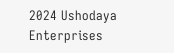2024 Ushodaya Enterprises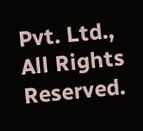Pvt. Ltd., All Rights Reserved.